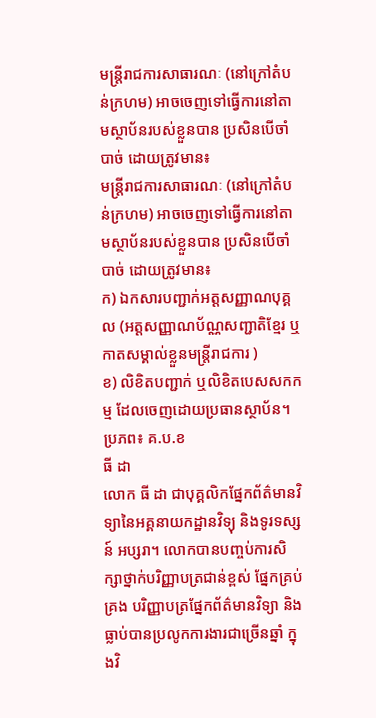មន្ត្រីរាជការសាធារណៈ (នៅក្រៅតំបន់ក្រហម) អាចចេញទៅធ្វើការនៅតាមស្ថាប័នរបស់ខ្លួនបាន ប្រសិនបើចាំបាច់ ដោយត្រូវមាន៖
មន្ត្រីរាជការសាធារណៈ (នៅក្រៅតំបន់ក្រហម) អាចចេញទៅធ្វើការនៅតាមស្ថាប័នរបស់ខ្លួនបាន ប្រសិនបើចាំបាច់ ដោយត្រូវមាន៖
ក) ឯកសារបញ្ជាក់អត្តសញ្ញាណបុគ្គល (អត្តសញ្ញាណប័ណ្ណសញ្ជាតិខ្មែរ ឬកាតសម្គាល់ខ្លួនមន្រ្តីរាជការ )
ខ) លិខិតបញ្ជាក់ ឬលិខិតបេសសកកម្ម ដែលចេញដោយប្រធានស្ថាប័ន។
ប្រភព៖ គ.ប.ខ
ធី ដា
លោក ធី ដា ជាបុគ្គលិកផ្នែកព័ត៌មានវិទ្យានៃអគ្គនាយកដ្ឋានវិទ្យុ និងទូរទស្សន៍ អប្សរា។ លោកបានបញ្ចប់ការសិក្សាថ្នាក់បរិញ្ញាបត្រជាន់ខ្ពស់ ផ្នែកគ្រប់គ្រង បរិញ្ញាបត្រផ្នែកព័ត៌មានវិទ្យា និងធ្លាប់បានប្រលូកការងារជាច្រើនឆ្នាំ ក្នុងវិ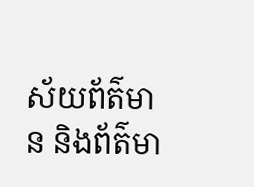ស័យព័ត៌មាន និងព័ត៌មា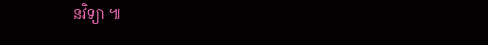នវិទ្យា ៕